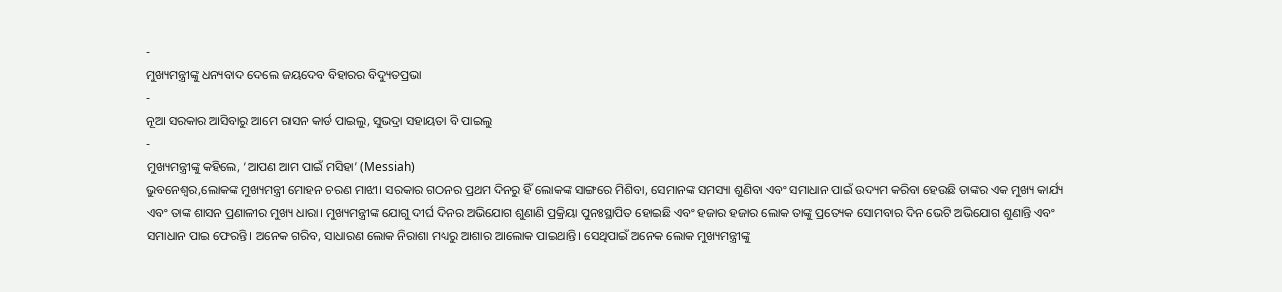-
ମୁଖ୍ୟମନ୍ତ୍ରୀଙ୍କୁ ଧନ୍ୟବାଦ ଦେଲେ ଜୟଦେବ ବିହାରର ବିଦ୍ୟୁତପ୍ରଭା
-
ନୂଆ ସରକାର ଆସିବାରୁ ଆମେ ରାସନ କାର୍ଡ ପାଇଲୁ, ସୁଭଦ୍ରା ସହାୟତା ବି ପାଇଲୁ
-
ମୁଖ୍ୟମନ୍ତ୍ରୀଙ୍କୁ କହିଲେ, ‘ଆପଣ ଆମ ପାଇଁ ମସିହା’ (Messiah)
ଭୁବନେଶ୍ୱର,ଲୋକଙ୍କ ମୁଖ୍ୟମନ୍ତ୍ରୀ ମୋହନ ଚରଣ ମାଝୀ। ସରକାର ଗଠନର ପ୍ରଥମ ଦିନରୁ ହିଁ ଲୋକଙ୍କ ସାଙ୍ଗରେ ମିଶିବା, ସେମାନଙ୍କ ସମସ୍ୟା ଶୁଣିବା ଏବଂ ସମାଧାନ ପାଇଁ ଉଦ୍ୟମ କରିବା ହେଉଛି ତାଙ୍କର ଏକ ମୁଖ୍ୟ କାର୍ଯ୍ୟ ଏବଂ ତାଙ୍କ ଶାସନ ପ୍ରଣାଳୀର ମୁଖ୍ୟ ଧାରା। ମୁଖ୍ୟମନ୍ତ୍ରୀଙ୍କ ଯୋଗୁ ଦୀର୍ଘ ଦିନର ଅଭିଯୋଗ ଶୁଣାଣି ପ୍ରକ୍ରିୟା ପୁନଃସ୍ଥାପିତ ହୋଇଛି ଏବଂ ହଜାର ହଜାର ଲୋକ ତାଙ୍କୁ ପ୍ରତ୍ୟେକ ସୋମବାର ଦିନ ଭେଟି ଅଭିଯୋଗ ଶୁଣାନ୍ତି ଏବଂ ସମାଧାନ ପାଇ ଫେରନ୍ତି। ଅନେକ ଗରିବ, ସାଧାରଣ ଲୋକ ନିରାଶା ମଧ୍ୟରୁ ଆଶାର ଆଲୋକ ପାଇଥାନ୍ତି। ସେଥିପାଇଁ ଅନେକ ଲୋକ ମୁଖ୍ୟମନ୍ତ୍ରୀଙ୍କୁ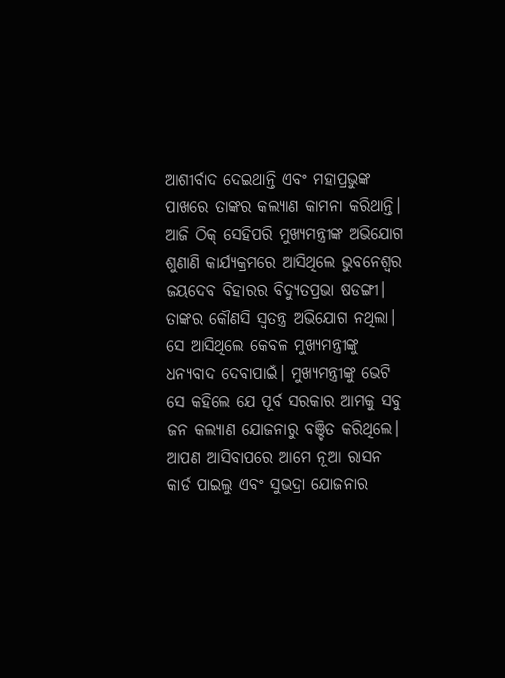ଆଶୀର୍ବାଦ ଦେଇଥାନ୍ତି ଏବଂ ମହାପ୍ରଭୁଙ୍କ ପାଖରେ ତାଙ୍କର କଲ୍ୟାଣ କାମନା କରିଥାନ୍ତି।
ଆଜି ଠିକ୍ ସେହିପରି ମୁଖ୍ୟମନ୍ତ୍ରୀଙ୍କ ଅଭିଯୋଗ ଶୁଣାଣି କାର୍ଯ୍ୟକ୍ରମରେ ଆସିଥିଲେ ଭୁବନେଶ୍ବର ଜୟଦେବ ବିହାରର ବିଦ୍ୟୁତପ୍ରଭା ଷଡଙ୍ଗୀ। ତାଙ୍କର କୌଣସି ସ୍ବତନ୍ତ୍ର ଅଭିଯୋଗ ନଥିଲା। ସେ ଆସିଥିଲେ କେବଳ ମୁଖ୍ୟମନ୍ତ୍ରୀଙ୍କୁ ଧନ୍ୟବାଦ ଦେବାପାଇଁ। ମୁଖ୍ୟମନ୍ତ୍ରୀଙ୍କୁ ଭେଟି ସେ କହିଲେ ଯେ ପୂର୍ବ ସରକାର ଆମକୁ ସବୁ ଜନ କଲ୍ୟାଣ ଯୋଜନାରୁ ବଞ୍ଚିତ କରିଥିଲେ। ଆପଣ ଆସିବାପରେ ଆମେ ନୂଆ ରାସନ କାର୍ଡ ପାଇଲୁ ଏବଂ ସୁଭଦ୍ରା ଯୋଜନାର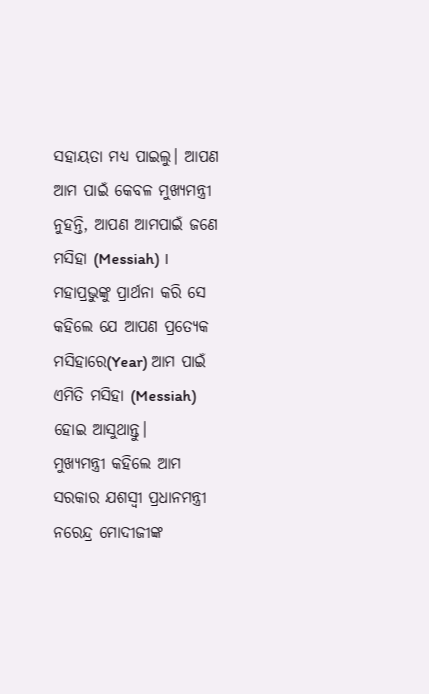ସହାୟତା ମଧ୍ୟ ପାଇଲୁ। ଆପଣ ଆମ ପାଇଁ କେବଳ ମୁଖ୍ୟମନ୍ତ୍ରୀ ନୁହନ୍ତି, ଆପଣ ଆମପାଇଁ ଜଣେ ମସିହା (Messiah) । ମହାପ୍ରଭୁଙ୍କୁ ପ୍ରାର୍ଥନା କରି ସେ କହିଲେ ଯେ ଆପଣ ପ୍ରତ୍ୟେକ ମସିହାରେ(Year) ଆମ ପାଇଁ ଏମିତି ମସିହା (Messiah) ହୋଇ ଆସୁଥାନ୍ତୁ।
ମୁଖ୍ୟମନ୍ତ୍ରୀ କହିଲେ ଆମ ସରକାର ଯଶସ୍ୱୀ ପ୍ରଧାନମନ୍ତ୍ରୀ ନରେନ୍ଦ୍ର ମୋଦୀଜୀଙ୍କ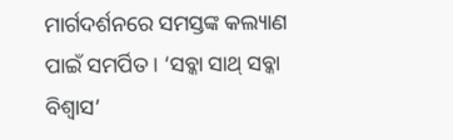ମାର୍ଗଦର୍ଶନରେ ସମସ୍ତଙ୍କ କଲ୍ୟାଣ ପାଇଁ ସମର୍ପିତ। ‘ସବ୍କା ସାଥ୍ ସବ୍କା ବିଶ୍ବାସ’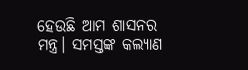ହେଉଛି ଆମ ଶାସନର ମନ୍ତ୍ର। ସମସ୍ତଙ୍କ କଲ୍ୟାଣ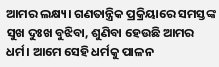ଆମର ଲକ୍ଷ୍ୟ। ଗଣତାନ୍ତ୍ରିକ ପ୍ରକ୍ରିୟାରେ ସମସ୍ତଙ୍କ ସୁଖ ଦୁଃଖ ବୁଝିବା, ଶୁଣିବା ହେଉଛି ଆମର ଧର୍ମ। ଆମେ ସେହି ଧର୍ମକୁ ପାଳନ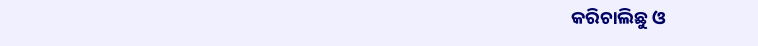କରିଚାଲିଛୁ ଓ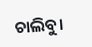ଚାଲିବୁ।